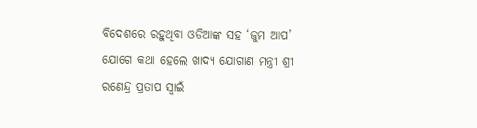ବିଦେଶରେ ରହୁଥିବା ଓଡିଆଙ୍କ ସହ ‘ଜୁମ ଆପ’ ଯୋଗେ କଥା ହେଲେ ଖାଦ୍ୟ ଯୋଗାଣ ମନ୍ତ୍ରୀ ଶ୍ରୀ ରଣେନ୍ଦ୍ର ପ୍ରତାପ ସ୍ୱାଇଁ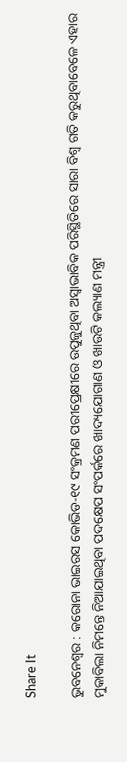Share It

ଭୁବନେଶ୍ୱର : କରୋନା ଭାଇରସ କୋଭିଡ-୧୯ ସଂକ୍ରମଣ ପରୀପ୍ରେକ୍ଷୀରେ ଉପୁଜୁଥିବା ଅସ୍ୱାଭାବିକ ପରିସ୍ଥିତିରେ ସାରା ବିଶ୍ୱ ଗତି କରୁଥିବାବେଳେ ଏହାର ମୁକାବିଲା ନିମନ୍ତେ ନିଆଯାଇଥିବା ପଦକ୍ଷେପ ସଂପର୍କରେ ଖାଦ୍ୟଯୋଗାଣ ଓ ଖାଉଟି କଲ୍ୟାଣ ମନ୍ତ୍ରୀ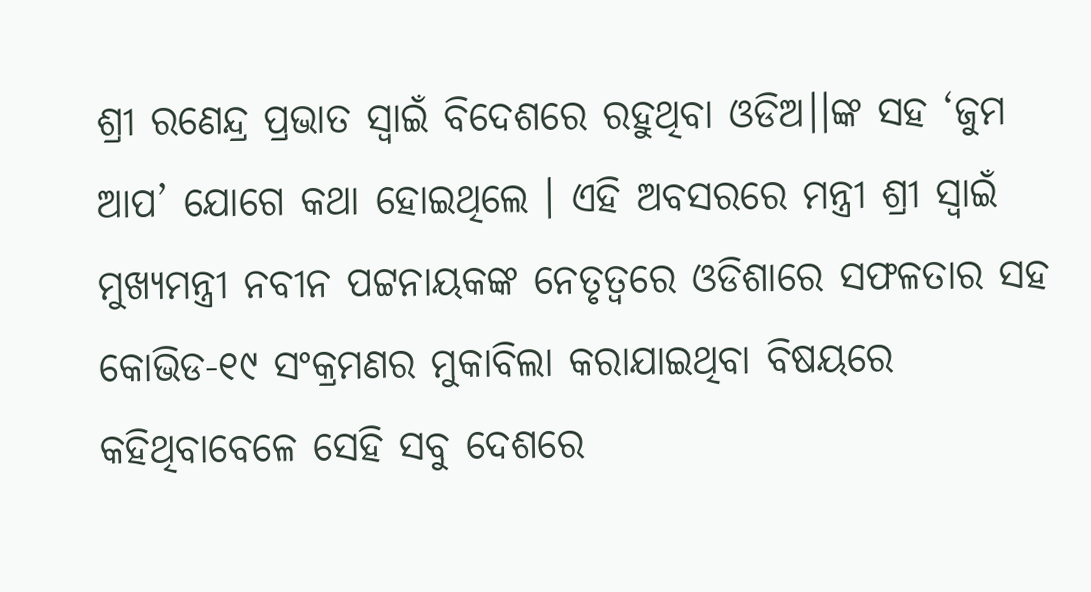ଶ୍ରୀ ରଣେନ୍ଦ୍ର ପ୍ରଭାତ ସ୍ୱାଇଁ ବିଦେଶରେ ରହୁଥିବା ଓଡିଅ।।ଙ୍କ ସହ ‘ଜୁମ ଆପ’ ଯୋଗେ କଥା ହୋଇଥିଲେ । ଏହି ଅବସରରେ ମନ୍ତ୍ରୀ ଶ୍ରୀ ସ୍ୱାଇଁ ମୁଖ୍ୟମନ୍ତ୍ରୀ ନବୀନ ପଟ୍ଟନାୟକଙ୍କ ନେତୃତ୍ୱରେ ଓଡିଶାରେ ସଫଳତାର ସହ କୋଭିଡ-୧୯ ସଂକ୍ରମଣର ମୁକାବିଲା କରାଯାଇଥିବା ବିଷୟରେ କହିଥିବାବେଳେ ସେହି ସବୁ ଦେଶରେ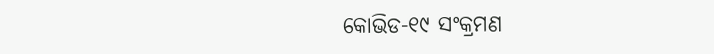କୋଭିଡ-୧୯ ସଂକ୍ରମଣ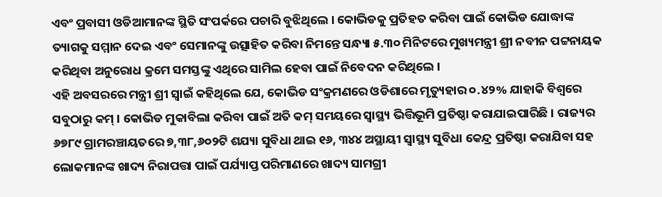ଏବଂ ପ୍ରବାସୀ ଓଡିଆମାନଙ୍କ ସ୍ଥିତି ସଂପର୍କରେ ପଚାରି ବୁଝିଥିଲେ । କୋଭିଡକୁ ପ୍ରତିହତ କରିବା ପାଇଁ କୋଭିଡ ଯୋଦ୍ଧାଙ୍କ ତ୍ୟାଗକୁ ସମ୍ମାନ ଦେଇ ଏବଂ ସେମାନଙ୍କୁ ଉତ୍ସାହିତ କରିବା ନିମନ୍ତେ ସନ୍ଧ୍ୟା ୫.୩୦ ମିନିଟରେ ମୁଖ୍ୟମନ୍ତ୍ରୀ ଶ୍ରୀ ନବୀନ ପଟ୍ଟନାୟକ କରିଥିବା ଅନୁରୋଧ କ୍ରମେ ସମସ୍ତଙ୍କୁ ଏଥିରେ ସାମିଲ ହେବା ପାଇଁ ନିବେଦନ କରିଥିଲେ ।
ଏହି ଅବସରରେ ମନ୍ତ୍ରୀ ଶ୍ରୀ ସ୍ୱାଇଁ କହିଥିଲେ ଯେ, କୋଭିଡ ସଂକ୍ରମଣରେ ଓଡିଶାରେ ମୃତ୍ୟୁହାର ୦.୪୨% ଯାହାକି ବିଶ୍ୱରେ ସବୁଠାରୁ କମ୍ । କୋଭିଡ ମୁକାବିଲା କରିବା ପାଇଁ ଅତି କମ୍ ସମୟରେ ସ୍ୱାସ୍ଥ୍ୟ ଭିତ୍ତିଭୂମି ପ୍ରତିଷ୍ଠା କରାଯାଇପାରିଛି । ରାଜ୍ୟର ୬୭୮୯ ଗ୍ରାମରଞ୍ଚାୟତରେ ୭,୩୮,୬୦୨ଟି ଶଯ୍ୟା ସୁବିଧା ଥାଇ ୧୬, ୩୪୪ ଅସ୍ଥାୟୀ ସ୍ୱାସ୍ଥ୍ୟ ସୁବିଧା କେନ୍ଦ୍ର ପ୍ରତିଷ୍ଠା କରାଯିବା ସହ ଲୋକମାନଙ୍କ ଖାଦ୍ୟ ନିରାପତ୍ତା ପାଇଁ ପର୍ଯ୍ୟାପ୍ତ ପରିମାଣରେ ଖାଦ୍ୟ ସାମଗ୍ରୀ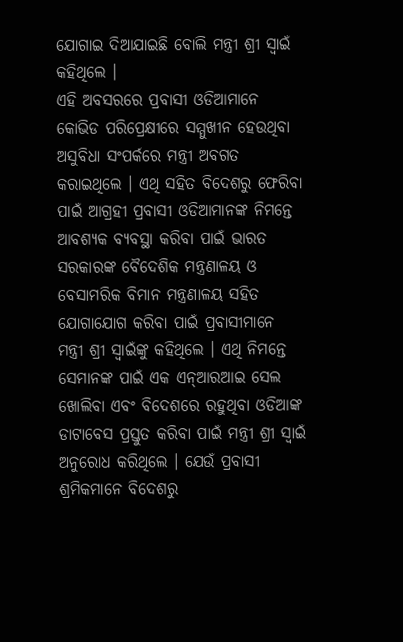ଯୋଗାଇ ଦିଆଯାଇଛି ବୋଲି ମନ୍ତ୍ରୀ ଶ୍ରୀ ସ୍ୱାଇଁ କହିଥିଲେ ।
ଏହି ଅବସରରେ ପ୍ରବାସୀ ଓଡିଆମାନେ କୋଭିଡ ପରିପ୍ରେକ୍ଷୀରେ ସମ୍ମୁଖୀନ ହେଉଥିବା ଅସୁବିଧା ସଂପର୍କରେ ମନ୍ତ୍ରୀ ଅବଗତ କରାଇଥିଲେ । ଏଥି ସହିତ ବିଦେଶରୁ ଫେରିବା ପାଇଁ ଆଗ୍ରହୀ ପ୍ରବାସୀ ଓଡିଆମାନଙ୍କ ନିମନ୍ତେ ଆବଶ୍ୟକ ବ୍ୟବସ୍ଥା କରିବା ପାଇଁ ଭାରତ ସରକାରଙ୍କ ବୈଦେଶିକ ମନ୍ତ୍ରଣାଳୟ ଓ ବେସାମରିକ ବିମାନ ମନ୍ତ୍ରଣାଳୟ ସହିତ ଯୋଗାଯୋଗ କରିବା ପାଇଁ ପ୍ରବାସୀମାନେ ମନ୍ତ୍ରୀ ଶ୍ରୀ ସ୍ୱାଇଁଙ୍କୁ କହିଥିଲେ । ଏଥି ନିମନ୍ତେ ସେମାନଙ୍କ ପାଇଁ ଏକ ଏନ୍‌ଆରଆଇ ସେଲ ଖୋଲିବା ଏବଂ ବିଦେଶରେ ରହୁଥିବା ଓଡିଆଙ୍କ ଡାଟାବେସ ପ୍ରସ୍ତୁତ କରିବା ପାଇଁ ମନ୍ତ୍ରୀ ଶ୍ରୀ ସ୍ୱାଇଁ ଅନୁରୋଧ କରିଥିଲେ । ଯେଉଁ ପ୍ରବାସୀ ଶ୍ରମିକମାନେ ବିଦେଶରୁ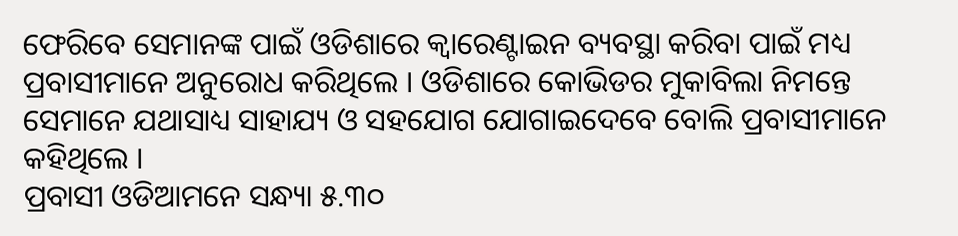ଫେରିବେ ସେମାନଙ୍କ ପାଇଁ ଓଡିଶାରେ କ୍ୱାରେଣ୍ଟାଇନ ବ୍ୟବସ୍ଥା କରିବା ପାଇଁ ମଧ୍ୟ ପ୍ରବାସୀମାନେ ଅନୁରୋଧ କରିଥିଲେ । ଓଡିଶାରେ କୋଭିଡର ମୁକାବିଲା ନିମନ୍ତେ ସେମାନେ ଯଥାସାଧ୍ୟ ସାହାଯ୍ୟ ଓ ସହଯୋଗ ଯୋଗାଇଦେବେ ବୋଲି ପ୍ରବାସୀମାନେ କହିଥିଲେ ।
ପ୍ରବାସୀ ଓଡିଆମନେ ସନ୍ଧ୍ୟା ୫.୩୦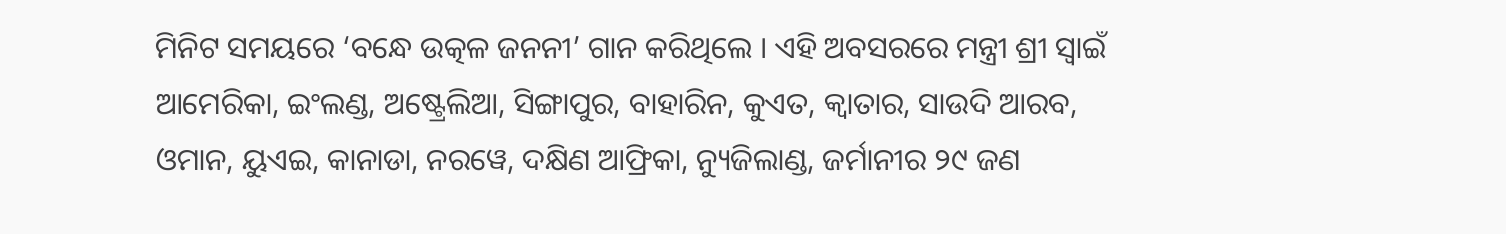ମିନିଟ ସମୟରେ ‘ବନ୍ଧେ ଉତ୍କଳ ଜନନୀ’ ଗାନ କରିଥିଲେ । ଏହି ଅବସରରେ ମନ୍ତ୍ରୀ ଶ୍ରୀ ସ୍ୱାଇଁ ଆମେରିକା, ଇଂଲଣ୍ଡ, ଅଷ୍ଟ୍ରେଲିଆ, ସିଙ୍ଗାପୁର, ବାହାରିନ, କୁଏତ, କ୍ୱାତାର, ସାଉଦି ଆରବ, ଓମାନ, ୟୁଏଇ, କାନାଡା, ନରୱେ, ଦକ୍ଷିଣ ଆଫ୍ରିକା, ନ୍ୟୁଜିଲାଣ୍ଡ, ଜର୍ମାନୀର ୨୯ ଜଣ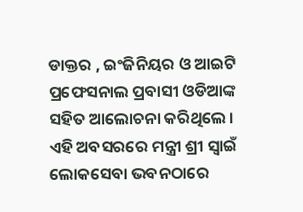ଡାକ୍ତର , ଇଂଜିନିୟର ଓ ଆଇଟି ପ୍ରଫେସନାଲ ପ୍ରବାସୀ ଓଡିଆଙ୍କ ସହିତ ଆଲୋଚନା କରିଥିଲେ । ଏହି ଅବସରରେ ମନ୍ତ୍ରୀ ଶ୍ରୀ ସ୍ୱାଇଁ ଲୋକସେବା ଭବନଠାରେ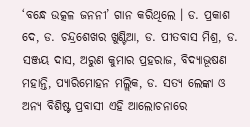‘ବନ୍ଧେ ଉତ୍କଳ ଜନନୀ’ ଗାନ କରିଥିଲେ । ଡ. ପ୍ରକାଶ ଦେ, ଡ. ଚନ୍ଦ୍ରଶେଖର ଖୁଣ୍ଟିଆ, ଡ. ପୀତବାସ ମିଶ୍ର, ଡ. ସଞ୍ଜୟ ଦାସ, ଅରୁଣ କୁମାର ପ୍ରହରାଜ, ବିଦ୍ୟାଭୂଷଣ ମହାନ୍ତି, ପ୍ୟାରିମୋହନ ମଲ୍ଲିକ, ଡ. ସତ୍ୟ ଲେଙ୍କା ଓ ଅନ୍ୟ ବିଶିଷ୍ଟ ପ୍ରବାସୀ ଏହି ଆଲୋଚନାରେ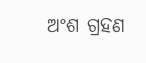ଅଂଶ ଗ୍ରହଣ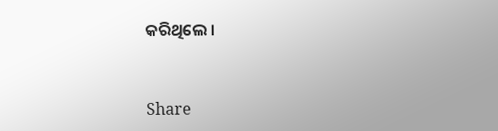କରିଥିଲେ ।


Share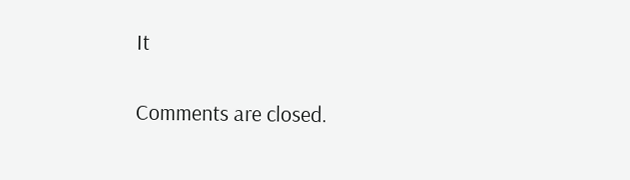It

Comments are closed.